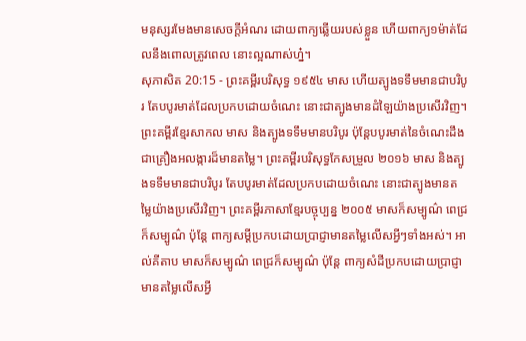មនុស្សរមែងមានសេចក្ដីអំណរ ដោយពាក្យឆ្លើយរបស់ខ្លួន ហើយពាក្យ១ម៉ាត់ដែលនឹងពោលត្រូវពេល នោះល្អណាស់ហ្ន៎។
សុភាសិត 20:15 - ព្រះគម្ពីរបរិសុទ្ធ ១៩៥៤ មាស ហើយត្បូងទទឹមមានជាបរិបូរ តែបបូរមាត់ដែលប្រកបដោយចំណេះ នោះជាត្បូងមានដំឡៃយ៉ាងប្រសើរវិញ។ ព្រះគម្ពីរខ្មែរសាកល មាស និងត្បូងទទឹមមានបរិបូរ ប៉ុន្តែបបូរមាត់នៃចំណេះដឹង ជាគ្រឿងអលង្ការដ៏មានតម្លៃ។ ព្រះគម្ពីរបរិសុទ្ធកែសម្រួល ២០១៦ មាស និងត្បូងទទឹមមានជាបរិបូរ តែបបូរមាត់ដែលប្រកបដោយចំណេះ នោះជាត្បូងមានតម្លៃយ៉ាងប្រសើរវិញ។ ព្រះគម្ពីរភាសាខ្មែរបច្ចុប្បន្ន ២០០៥ មាសក៏សម្បូណ៌ ពេជ្រក៏សម្បូណ៌ ប៉ុន្តែ ពាក្យសម្ដីប្រកបដោយប្រាជ្ញាមានតម្លៃលើសអ្វីៗទាំងអស់។ អាល់គីតាប មាសក៏សម្បូណ៌ ពេជ្រក៏សម្បូណ៌ ប៉ុន្តែ ពាក្យសំដីប្រកបដោយប្រាជ្ញាមានតម្លៃលើសអ្វី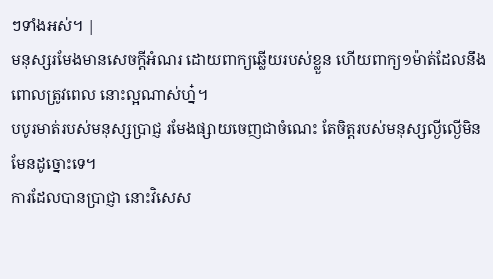ៗទាំងអស់។ |
មនុស្សរមែងមានសេចក្ដីអំណរ ដោយពាក្យឆ្លើយរបស់ខ្លួន ហើយពាក្យ១ម៉ាត់ដែលនឹងពោលត្រូវពេល នោះល្អណាស់ហ្ន៎។
បបូរមាត់របស់មនុស្សប្រាជ្ញ រមែងផ្សាយចេញជាចំណេះ តែចិត្តរបស់មនុស្សល្ងីល្ងើមិនមែនដូច្នោះទេ។
ការដែលបានប្រាជ្ញា នោះវិសេស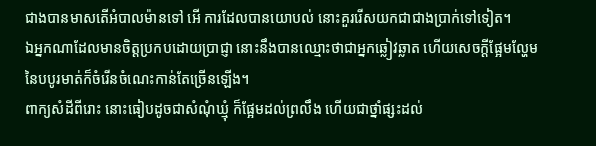ជាងបានមាសតើអំបាលម៉ានទៅ អើ ការដែលបានយោបល់ នោះគួររើសយកជាជាងប្រាក់ទៅទៀត។
ឯអ្នកណាដែលមានចិត្តប្រកបដោយប្រាជ្ញា នោះនឹងបានឈ្មោះថាជាអ្នកឆ្លៀវឆ្លាត ហើយសេចក្ដីផ្អែមល្ហែមនៃបបូរមាត់ក៏ចំរើនចំណេះកាន់តែច្រើនឡើង។
ពាក្យសំដីពីរោះ នោះធៀបដូចជាសំណុំឃ្មុំ ក៏ផ្អែមដល់ព្រលឹង ហើយជាថ្នាំផ្សះដល់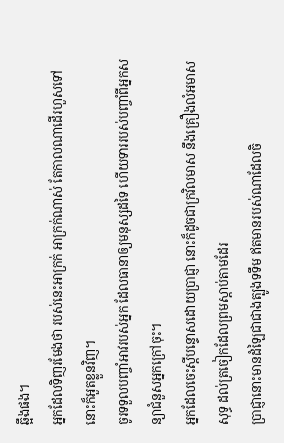ឆ្អឹងផង។
អ្នកដែលទិញរមែងថា របស់នេះអាក្រក់ អាក្រក់ណាស់ តែកាលណាដើរហួសទៅ នោះក៏អួតខ្លួនវិញ។
ចូរទទួលបញ្ចាំអាវរបស់អ្នក ដែលធានាឲ្យមនុស្សដទៃ ហើយទាររបស់បញ្ចាំពីអ្នកសន្យាជំនួសអ្នកក្រៅចុះ។
អ្នកដែលចេះស្តីបន្ទោសដោយប្រាជ្ញា នោះក៏ដូចជាក្រវិលមាស នឹងគ្រឿងលំអមាសសុទ្ធ ដល់ត្រចៀកដែលព្រមស្តាប់តាមដែរ
ប្រាជ្ញានោះមានដំឡៃជាជាងត្បូងទទឹម ឥតមានរបស់ណាដែលចិ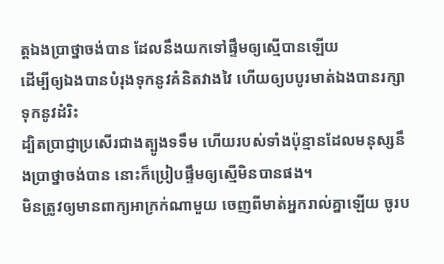ត្តឯងប្រាថ្នាចង់បាន ដែលនឹងយកទៅផ្ទឹមឲ្យស្មើបានឡើយ
ដើម្បីឲ្យឯងបានបំរុងទុកនូវគំនិតវាងវៃ ហើយឲ្យបបូរមាត់ឯងបានរក្សាទុកនូវដំរិះ
ដ្បិតប្រាជ្ញាប្រសើរជាងត្បូងទទឹម ហើយរបស់ទាំងប៉ុន្មានដែលមនុស្សនឹងប្រាថ្នាចង់បាន នោះក៏ប្រៀបផ្ទឹមឲ្យស្មើមិនបានផង។
មិនត្រូវឲ្យមានពាក្យអាក្រក់ណាមួយ ចេញពីមាត់អ្នករាល់គ្នាឡើយ ចូរប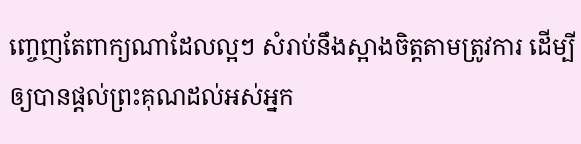ញ្ចេញតែពាក្យណាដែលល្អៗ សំរាប់នឹងស្អាងចិត្តតាមត្រូវការ ដើម្បីឲ្យបានផ្តល់ព្រះគុណដល់អស់អ្នក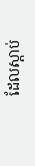ដែលស្តាប់